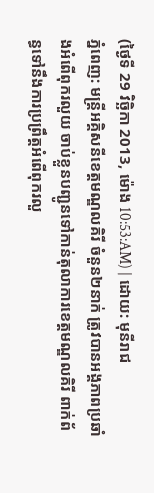(ថ្ងៃទី 29 វិច្ឆិកា 2013, ម៉ោង 10:53:AM) | ដោយ: មុនីរាជ
ភ្នំពេញ: មន្ត្រីអគ្គិសនីខេត្តមណ្ឌលគិរី ចំនួន២នាក់ ត្រូវបានអង្គភាពប្រឆាំងអំពើពុករលួយ ចាប់ខ្លួនបញ្ជូនទៅកាន់តុលាការខេត្តមណ្ឌលគិរី ពាក់ព័ន្ធទៅនឹងការប្រព្រឹត្តអំពើពុករលួ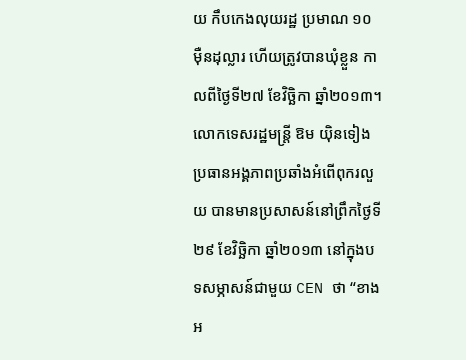យ កឹបកេងលុយរដ្ឋ ប្រមាណ ១០ ម៉ឺនដុល្លារ ហើយត្រូវបានឃុំខ្លួន កាលពីថ្ងៃទី២៧ ខែវិច្ឆិកា ឆ្នាំ២០១៣។
លោកទេសរដ្ឋមន្ត្រី ឱម យ៉ិនទៀង ប្រធានអង្គភាពប្រឆាំងអំពើពុករលួយ បានមានប្រសាសន៍នៅព្រឹកថ្ងៃទី២៩ ខែវិច្ឆិកា ឆ្នាំ២០១៣ នៅក្នុងបទសម្ភាសន៍ជាមួយ CEN ថា “ខាងអ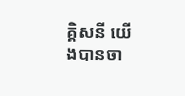គ្គិសនី យើងបានចា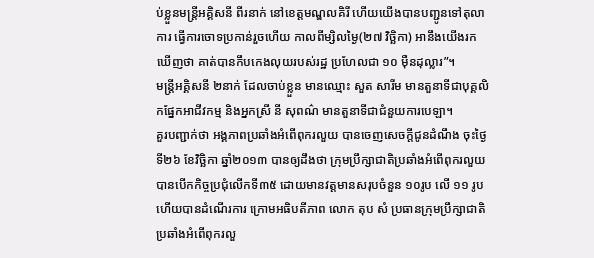ប់ខ្លួនមន្ត្រីអគ្គិសនី ពីរនាក់ នៅខេត្តមណ្ឌលគិរី ហើយយើងបានបញ្ជូនទៅតុលាការ ធ្វើការចោទប្រកាន់រួចហើយ កាលពីម្សិលម្ងៃ(២៧ វិច្ឆិកា) អានឹងយើងរកឃើញថា គាត់បានកឹបកេងលុយរបស់រដ្ឋ ប្រហែលជា ១០ ម៉ឺនដុល្លារ”។
មន្ត្រីអគ្គិសនី ២នាក់ ដែលចាប់ខ្លួន មានឈ្មោះ សួត សារីម មានតួនាទីជាបុគ្គលិកផ្នែកអាជីវកម្ម និងអ្នកស្រី នី សុពណ៌ មានតួនាទីជាជំនួយការបេឡា។
គួរបញ្ជាក់ថា អង្គភាពប្រឆាំងអំពើពុករលួយ បានចេញសេចក្តីជូនដំណឹង ចុះថ្ងៃទី២៦ ខែវិច្ឆិកា ឆ្នាំ២០១៣ បានឲ្យដឹងថា ក្រុមប្រឹក្សាជាតិប្រឆាំងអំពើពុករលួយ បានបើកកិច្ចប្រជុំលើកទី៣៥ ដោយមានវត្តមានសរុបចំនួន ១០រូប លើ ១១ រូប ហើយបានដំណើរការ ក្រោមអធិបតីភាព លោក តុប សំ ប្រធានក្រុមប្រឹក្សាជាតិប្រឆាំងអំពើពុករលួ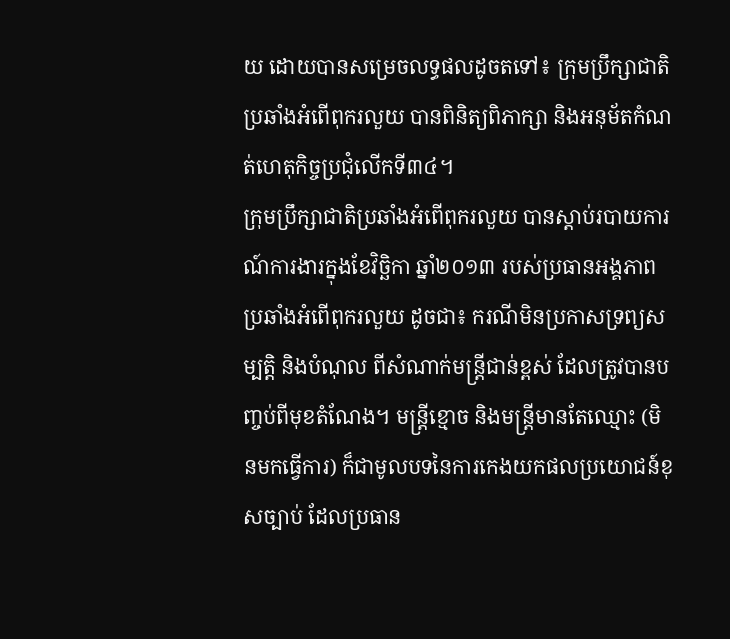យ ដោយបានសម្រេចលទ្ធផលដូចតទៅ៖ ក្រុមប្រឹក្សាជាតិប្រឆាំងអំពើពុករលួយ បានពិនិត្យពិភាក្សា និងអនុម័តកំណត់ហេតុកិច្ចប្រជុំលើកទី៣៤។
ក្រុមប្រឹក្សាជាតិប្រឆាំងអំពើពុករលួយ បានស្ដាប់របាយការណ៍ការងារក្នុងខែវិច្ឆិកា ឆ្នាំ២០១៣ របស់ប្រធានអង្គភាពប្រឆាំងអំពើពុករលួយ ដូចជា៖ ករណីមិនប្រកាសទ្រព្យសម្បត្តិ និងបំណុល ពីសំណាក់មន្ត្រីជាន់ខ្ពស់ ដែលត្រូវបានបញ្ចប់ពីមុខតំណែង។ មន្ត្រីខ្មោច និងមន្ត្រីមានតែឈ្មោះ (មិនមកធ្វើការ) ក៏ជាមូលបទនៃការកេងយកផលប្រយោជន៍ខុសច្បាប់ ដែលប្រធាន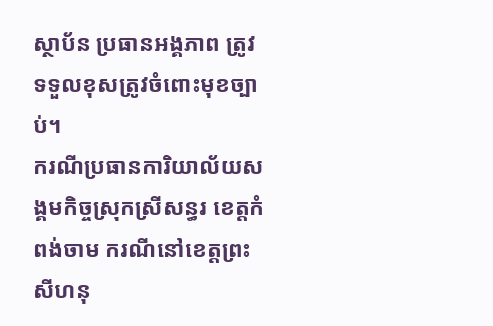ស្ថាប័ន ប្រធានអង្គភាព ត្រូវទទួលខុសត្រូវចំពោះមុខច្បាប់។
ករណីប្រធានការិយាល័យសង្គមកិច្ចស្រុកស្រីសន្ធរ ខេត្តកំពង់ចាម ករណីនៅខេត្តព្រះសីហនុ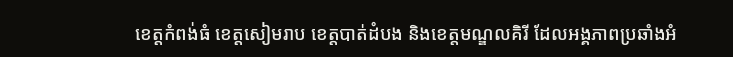ខេត្តកំពង់ធំ ខេត្តសៀមរាប ខេត្តបាត់ដំបង និងខេត្តមណ្ឌលគិរី ដែលអង្គភាពប្រឆាំងអំ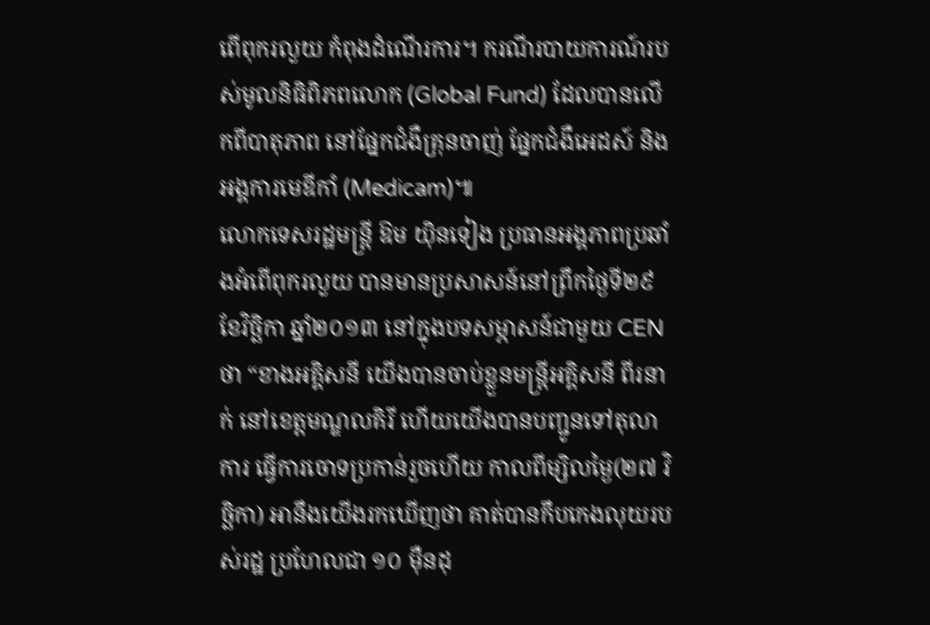ពើពុករលួយ កំពុងដំណើរការ។ ករណីរបាយការណ៍របស់មូលនិធិពិភពលោក (Global Fund) ដែលបានលើកពីបាតុភាព នៅផ្នែកជំងឺគ្រុនចាញ់ ផ្នែកជំងឺអេដស៍ និងអង្គការមេឌីកាំ (Medicam)៕
លោកទេសរដ្ឋមន្ត្រី ឱម យ៉ិនទៀង ប្រធានអង្គភាពប្រឆាំងអំពើពុករលួយ បានមានប្រសាសន៍នៅព្រឹកថ្ងៃទី២៩ ខែវិច្ឆិកា ឆ្នាំ២០១៣ នៅក្នុងបទសម្ភាសន៍ជាមួយ CEN ថា “ខាងអគ្គិសនី យើងបានចាប់ខ្លួនមន្ត្រីអគ្គិសនី ពីរនាក់ នៅខេត្តមណ្ឌលគិរី ហើយយើងបានបញ្ជូនទៅតុលាការ ធ្វើការចោទប្រកាន់រួចហើយ កាលពីម្សិលម្ងៃ(២៧ វិច្ឆិកា) អានឹងយើងរកឃើញថា គាត់បានកឹបកេងលុយរបស់រដ្ឋ ប្រហែលជា ១០ ម៉ឺនដុ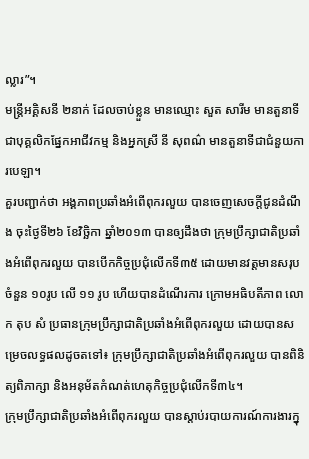ល្លារ”។
មន្ត្រីអគ្គិសនី ២នាក់ ដែលចាប់ខ្លួន មានឈ្មោះ សួត សារីម មានតួនាទីជាបុគ្គលិកផ្នែកអាជីវកម្ម និងអ្នកស្រី នី សុពណ៌ មានតួនាទីជាជំនួយការបេឡា។
គួរបញ្ជាក់ថា អង្គភាពប្រឆាំងអំពើពុករលួយ បានចេញសេចក្តីជូនដំណឹង ចុះថ្ងៃទី២៦ ខែវិច្ឆិកា ឆ្នាំ២០១៣ បានឲ្យដឹងថា ក្រុមប្រឹក្សាជាតិប្រឆាំងអំពើពុករលួយ បានបើកកិច្ចប្រជុំលើកទី៣៥ ដោយមានវត្តមានសរុបចំនួន ១០រូប លើ ១១ រូប ហើយបានដំណើរការ ក្រោមអធិបតីភាព លោក តុប សំ ប្រធានក្រុមប្រឹក្សាជាតិប្រឆាំងអំពើពុករលួយ ដោយបានសម្រេចលទ្ធផលដូចតទៅ៖ ក្រុមប្រឹក្សាជាតិប្រឆាំងអំពើពុករលួយ បានពិនិត្យពិភាក្សា និងអនុម័តកំណត់ហេតុកិច្ចប្រជុំលើកទី៣៤។
ក្រុមប្រឹក្សាជាតិប្រឆាំងអំពើពុករលួយ បានស្ដាប់របាយការណ៍ការងារក្នុ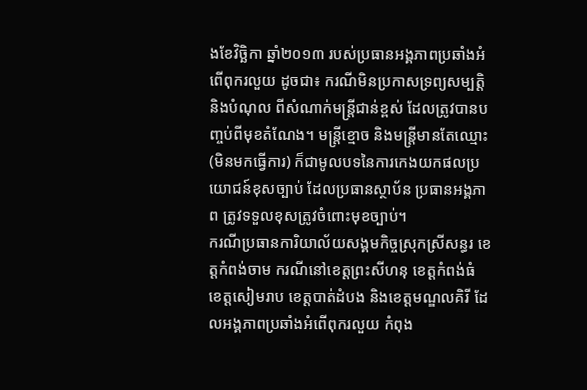ងខែវិច្ឆិកា ឆ្នាំ២០១៣ របស់ប្រធានអង្គភាពប្រឆាំងអំពើពុករលួយ ដូចជា៖ ករណីមិនប្រកាសទ្រព្យសម្បត្តិ និងបំណុល ពីសំណាក់មន្ត្រីជាន់ខ្ពស់ ដែលត្រូវបានបញ្ចប់ពីមុខតំណែង។ មន្ត្រីខ្មោច និងមន្ត្រីមានតែឈ្មោះ (មិនមកធ្វើការ) ក៏ជាមូលបទនៃការកេងយកផលប្រយោជន៍ខុសច្បាប់ ដែលប្រធានស្ថាប័ន ប្រធានអង្គភាព ត្រូវទទួលខុសត្រូវចំពោះមុខច្បាប់។
ករណីប្រធានការិយាល័យសង្គមកិច្ចស្រុកស្រីសន្ធរ ខេត្តកំពង់ចាម ករណីនៅខេត្តព្រះសីហនុ ខេត្តកំពង់ធំ ខេត្តសៀមរាប ខេត្តបាត់ដំបង និងខេត្តមណ្ឌលគិរី ដែលអង្គភាពប្រឆាំងអំពើពុករលួយ កំពុង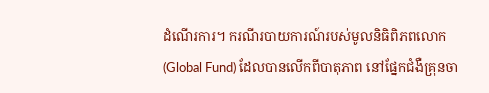ដំណើរការ។ ករណីរបាយការណ៍របស់មូលនិធិពិភពលោក (Global Fund) ដែលបានលើកពីបាតុភាព នៅផ្នែកជំងឺគ្រុនចា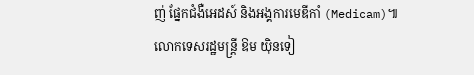ញ់ ផ្នែកជំងឺអេដស៍ និងអង្គការមេឌីកាំ (Medicam)៕
លោកទេសរដ្ឋមន្ត្រី ឱម យ៉ិនទៀ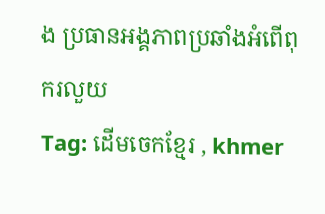ង ប្រធានអង្គភាពប្រឆាំងអំពើពុករលួយ
Tag: ដើមចេកខ្មែរ , khmer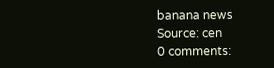banana news
Source: cen
0 comments: